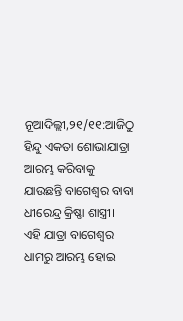ନୂଆଦିଲ୍ଲୀ,୨୧/୧୧:ଆଜିଠୁ ହିନ୍ଦୁ ଏକତା ଶୋଭାଯାତ୍ରା ଆରମ୍ଭ କରିବାକୁ ଯାଉଛନ୍ତି ବାଗେଶ୍ବର ବାବା ଧୀରେନ୍ଦ୍ର କ୍ରିଷ୍ଣା ଶାସ୍ତ୍ରୀ। ଏହି ଯାତ୍ରା ବାଗେଶ୍ବର ଧାମରୁ ଆରମ୍ଭ ହୋଇ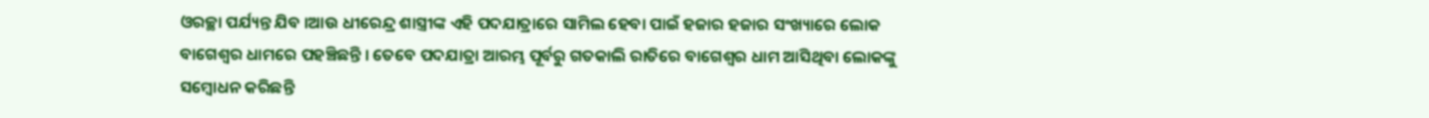ଓରଚ୍ଛା ପର୍ଯ୍ୟନ୍ତ ଯିବ ।ଆଉ ଧୀରେନ୍ଦ୍ର ଶାସ୍ତ୍ରୀଙ୍କ ଏହି ପଦଯାତ୍ରାରେ ସାମିଲ ହେବା ପାଇଁ ହଜାର ହଜାର ସଂଖ୍ୟାରେ ଲୋକ ବାଗେଶ୍ବର ଧାମରେ ପହଞ୍ଚିଛନ୍ତି । ତେବେ ପଦଯାତ୍ରା ଆରମ୍ଭ ପୂର୍ବରୁ ଗତକାଲି ରାତିରେ ବାଗେଶ୍ବର ଧାମ ଆସିଥିବା ଲୋକଙ୍କୁ ସମ୍ବୋଧନ କରିଛନ୍ତି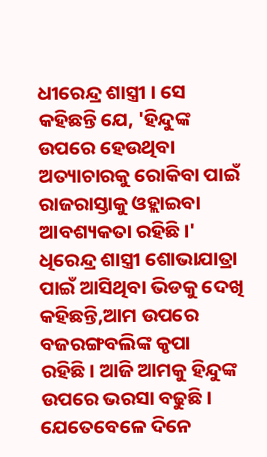ଧୀରେନ୍ଦ୍ର ଶାସ୍ତ୍ରୀ । ସେ କହିଛନ୍ତି ଯେ, 'ହିନ୍ଦୁଙ୍କ ଉପରେ ହେଉଥିବା ଅତ୍ୟାଚାରକୁ ରୋକିବା ପାଇଁ ରାଜରାସ୍ତାକୁ ଓହ୍ଲାଇବା ଆବଶ୍ୟକତା ରହିଛି।'
ଧିରେନ୍ଦ୍ର ଶାସ୍ତ୍ରୀ ଶୋଭାଯାତ୍ରା ପାଇଁ ଆସିଥିବା ଭିଡକୁ ଦେଖି କହିଛନ୍ତି,ଆମ ଉପରେ ବଜରଙ୍ଗବଲିଙ୍କ କୃପା ରହିଛି। ଆଜି ଆମକୁ ହିନ୍ଦୁଙ୍କ ଉପରେ ଭରସା ବଢୁଛି। ଯେତେବେଳେ ଦିନେ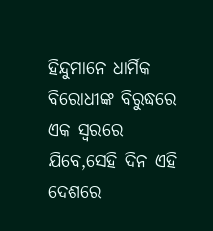ହିନ୍ଦୁମାନେ ଧାର୍ମିକ ବିରୋଧୀଙ୍କ ବିରୁଦ୍ଧରେ ଏକ ସ୍ୱରରେ ଯିବେ,ସେହି ଦିନ ଏହି ଦେଶରେ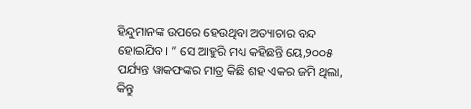ହିନ୍ଦୁମାନଙ୍କ ଉପରେ ହେଉଥିବା ଅତ୍ୟାଚାର ବନ୍ଦ ହୋଇଯିବ। ” ସେ ଆହୁରି ମଧ୍ୟ କହିଛନ୍ତି ୟେ,୨୦୦୫ ପର୍ଯ୍ୟନ୍ତ ୱାକଫଙ୍କର ମାତ୍ର କିଛି ଶହ ଏକର ଜମି ଥିଲା, କିନ୍ତୁ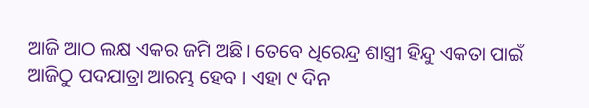ଆଜି ଆଠ ଲକ୍ଷ ଏକର ଜମି ଅଛି। ତେବେ ଧିରେନ୍ଦ୍ର ଶାସ୍ତ୍ରୀ ହିନ୍ଦୁ ଏକତା ପାଇଁ ଆଜିଠୁ ପଦଯାତ୍ରା ଆରମ୍ଭ ହେବ । ଏହା ୯ ଦିନ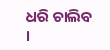ଧରି ଚାଲିବ ।